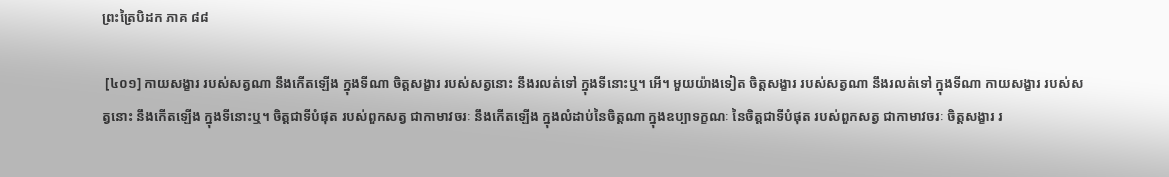ព្រះត្រៃបិដក ភាគ ៨៨

 [៤០១] កាយសង្ខារ របស់សត្វណា នឹងកើតឡើង ក្នុងទីណា ចិត្តសង្ខារ របស់សត្វនោះ នឹងរលត់ទៅ ក្នុងទីនោះឬ។ អើ។ មួយយ៉ាងទៀត ចិត្តសង្ខារ របស់សត្វណា នឹងរលត់ទៅ ក្នុងទីណា កាយសង្ខារ របស់សត្វនោះ នឹងកើតឡើង ក្នុងទីនោះឬ។ ចិត្តជាទីបំផុត របស់ពួកសត្វ ជាកាមាវចរៈ នឹងកើតឡើង ក្នុងលំដាប់នៃចិត្តណា ក្នុងឧប្បាទក្ខណៈ នៃចិត្តជាទីបំផុត របស់ពួកសត្វ ជាកាមាវចរៈ ចិត្តសង្ខារ រ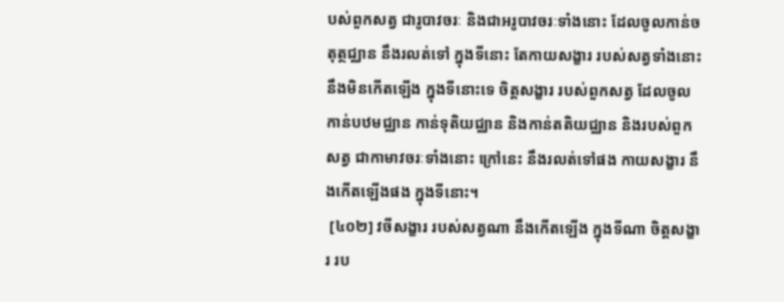បស់ពួកសត្វ ជារូបាវចរៈ និងជាអរូបាវចរៈទាំងនោះ ដែលចូលកាន់ចតុត្ថជ្ឈាន នឹងរលត់ទៅ ក្នុងទីនោះ តែកាយសង្ខារ របស់សត្វទាំងនោះ នឹងមិនកើតឡើង ក្នុងទីនោះទេ ចិត្តសង្ខារ របស់ពួកសត្វ ដែលចូលកាន់បឋមជ្ឈាន កាន់ទុតិយជ្ឈាន និងកាន់តតិយជ្ឈាន និងរបស់ពួកសត្វ ជាកាមាវចរៈទាំងនោះ ក្រៅនេះ នឹងរលត់ទៅផង កាយសង្ខារ នឹងកើតឡើងផង ក្នុងទីនោះ។
 [៤០២] វចីសង្ខារ របស់សត្វណា នឹងកើតឡើង ក្នុងទីណា ចិត្តសង្ខារ រប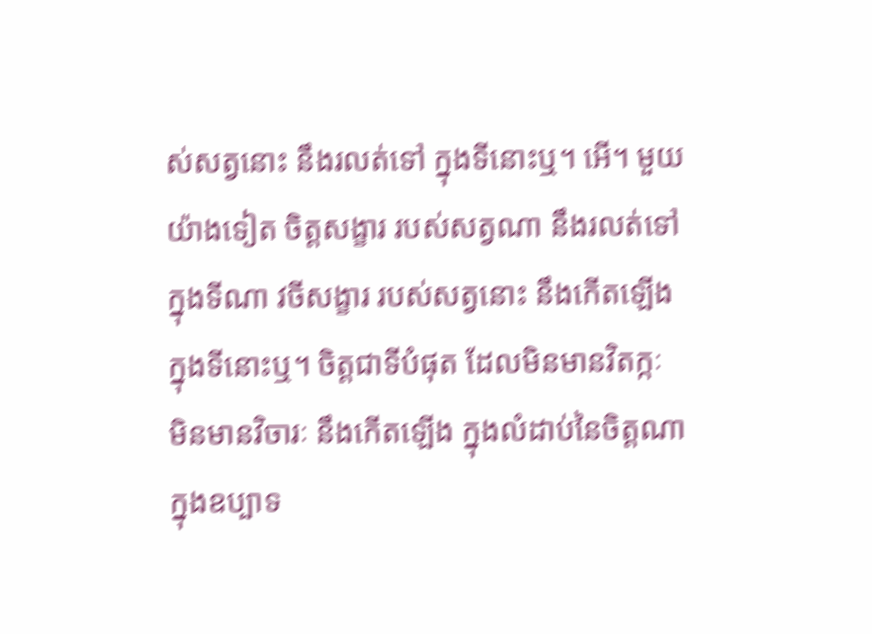ស់សត្វនោះ នឹងរលត់ទៅ ក្នុងទីនោះឬ។ អើ។ មួយយ៉ាងទៀត ចិត្តសង្ខារ របស់សត្វណា នឹងរលត់ទៅ ក្នុងទីណា វចីសង្ខារ របស់សត្វនោះ នឹងកើតឡើង ក្នុងទីនោះឬ។ ចិត្តជាទីបំផុត ដែលមិនមានវិតក្កៈ មិនមានវិចារៈ នឹងកើតឡើង ក្នុងលំដាប់នៃចិត្តណា ក្នុងឧប្បាទ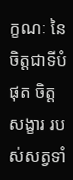ក្ខណៈ នៃចិត្តជាទីបំផុត ចិត្តសង្ខារ របស់សត្វទាំ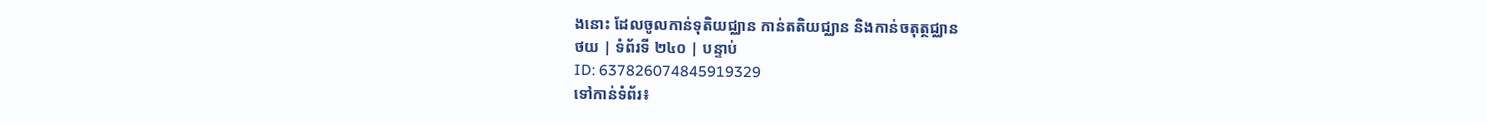ងនោះ ដែលចូលកាន់ទុតិយជ្ឈាន កាន់តតិយជ្ឈាន និងកាន់ចតុត្ថជ្ឈាន
ថយ | ទំព័រទី ២៤០ | បន្ទាប់
ID: 637826074845919329
ទៅកាន់ទំព័រ៖